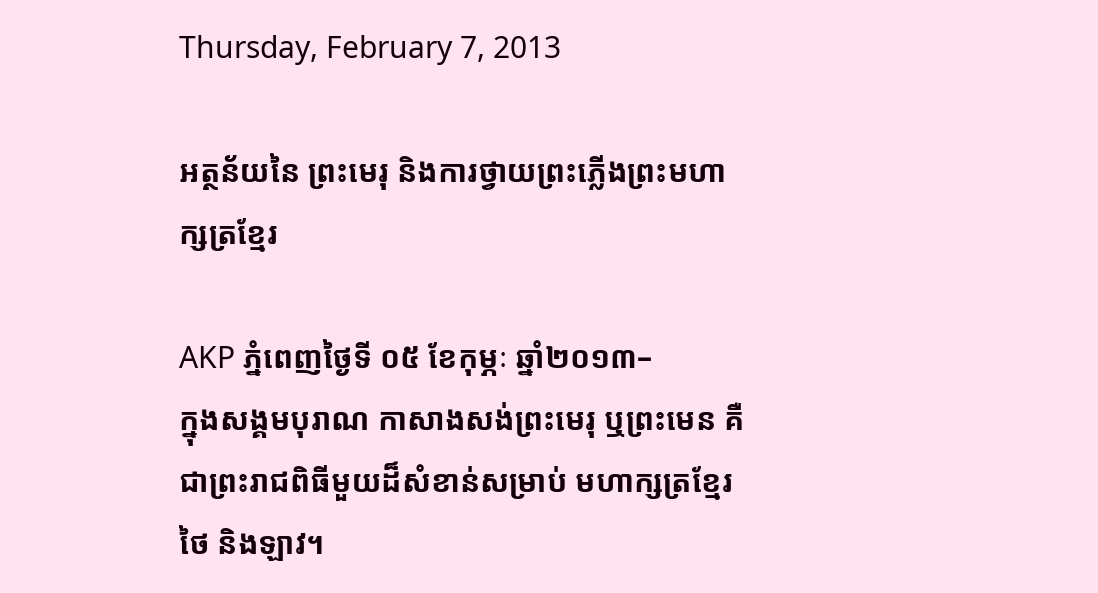Thursday, February 7, 2013

អត្ថន័យនៃ ព្រះមេរុ និងការថ្វាយព្រះភ្លើងព្រះមហាក្សត្រខ្មែរ

AKP ភ្នំពេញថ្ងៃទី ០៥ ខែកុម្ភៈ ឆ្នាំ២០១៣–
ក្នុងសង្គមបុរាណ កាសាងសង់ព្រះមេរុ ឬព្រះមេន គឺជាព្រះរាជពិធីមួយដ៏សំខាន់សម្រាប់ មហាក្សត្រខ្មែរ ថៃ និងឡាវ។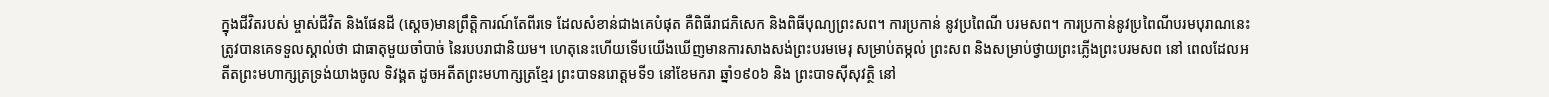ក្នុងជីវិតរបស់ ម្ចាស់ជីវិត និងផែនដី (ស្តេច)មានព្រឹត្តិការណ៍តែពីរទេ ដែលសំខាន់ជាងគេបំផុត គឺពិធីរាជភិសេក និងពិធីបុណ្យព្រះសព។ ការប្រកាន់ នូវប្រពៃណី បរមសព។ ការប្រកាន់នូវប្រពៃណីបរមបុរាណនេះ ត្រូវបានគេទទួលស្គាល់ថា ជាធាតុមួយចាំបាច់ នៃរបបរាជានិយម។ ហេតុនេះហើយទើបយើងឃើញមានការសាងសង់ព្រះបរមមេរុ សម្រាប់តម្កល់ ព្រះសព និងសម្រាប់ថ្វាយព្រះភ្លើងព្រះបរមសព នៅ ពេលដែលអតីតព្រះមហាក្សត្រទ្រង់យាងចូល ទិវង្គត ដូចអតីតព្រះមហាក្សត្រខ្មែរ ព្រះបាទនរោត្តមទី១ នៅខែមករា ឆ្នាំ១៩០៦ និង ព្រះបាទស៊ីសុវត្ថិ នៅ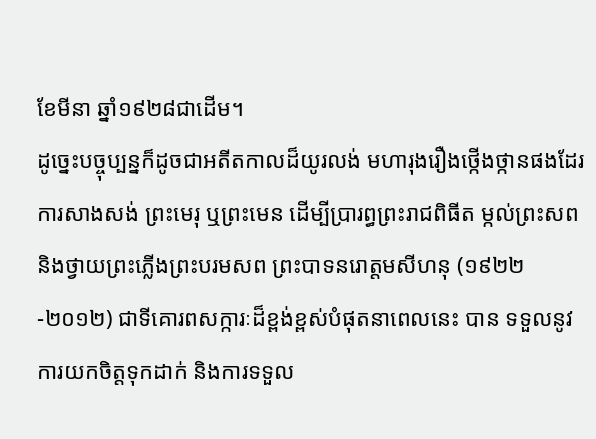ខែមីនា ឆ្នាំ១៩២៨ជាដើម។
ដូច្នេះបច្ចុប្បន្នក៏ដូចជាអតីតកាលដ៏យូរលង់ មហារុងរឿងថ្កើងថ្កានផងដែរ ការសាងសង់ ព្រះមេរុ ឬព្រះមេន ដើម្បីប្រារព្ធព្រះរាជពិធីត ម្កល់ព្រះសព និងថ្វាយព្រះភ្លើងព្រះបរមសព ព្រះបាទនរោត្តមសីហនុ (១៩២២-២០១២) ជាទីគោរពសក្ការៈដ៏ខ្ពង់ខ្ពស់បំផុតនាពេលនេះ បាន ទទួលនូវការយកចិត្តទុកដាក់ និងការទទួល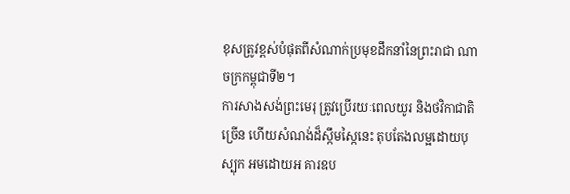ខុសត្រូវខ្ពស់បំផុតពីសំណាក់ប្រមុខដឹកនាំនៃព្រះរាជា ណាចក្រកម្ពុជាទី២។
ការសាងសង់ព្រះមេរុ ត្រូវប្រើរយៈពេលយូរ និងថវិកាជាតិច្រើន ហើយសំណង់ដ៏ស្កឹមស្កៃនេះ តុបតែងលម្អដោយបុស្បុក អមដោយអ គារឧប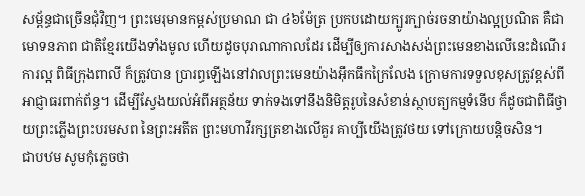សម្ព័ន្ធជាច្រើនជុំវិញ។ ព្រះមេរុមានកម្ពស់ប្រមាណ ជា ៤៦ម៉ែត្រ ប្រកបដោយក្បូរក្បាច់រចនាយ៉ាងល្អប្រណិត គឺជាមោទនភាព ជាតិខ្មែរយើងទាំងមូល ហើយដូចបុរាណាកាលដែរ ដើម្បីឲ្យការសាងសង់ព្រះមេនខាងលើនេះដំណើរការល្អ ពិធីក្រុងពាលី ក៏ត្រូវបាន ប្រារព្ធឡើងនៅវាលព្រះមេនយ៉ាងអ៊ឹកធឹកក្រៃលែង ក្រោមការទទួលខុសត្រូវខ្ពស់ពី អាជ្ញាធរពាក់ព័ន្ធ។ ដើម្បីស្វែងយល់អំពីអត្ថន័យ ទាក់ទងទៅនឹងនិមិត្តរូបនៃសំខាន់ស្ថាបត្យកម្មទំនើប ក៏ដូចជាពិធីថ្វាយព្រះភ្លើងព្រះបរមសព នៃព្រះអតីត ព្រះមហាវីរក្សត្រខាងលើគួរ គាប្បីយើងត្រូវថយ ទៅក្រោយបន្តិចសិន។
ជាបឋម សូមកុំភ្លេចថា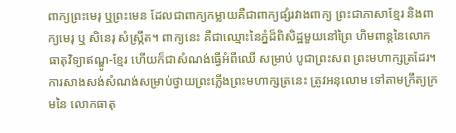ពាក្យព្រះមេរុ ឬព្រះមេន ដែលជាពាក្យកម្លាយគឺជាពាក្យផ្សំរវាងពាក្យ ព្រះជាភាសាខ្មែរ និងពាក្យមេរុ ឬ សិនេរុ សំស្រ្កឹត។ ពាក្យនេះ គឺជាឈ្មោះនៃភ្នំដ៏ពិសិដ្ឋមួយនៅព្រៃ ហិមពាន្តនៃលោកធាតុវិទ្យាឥណ្ឌូ-ខ្មែរ ហើយក៏ជាសំណង់ធ្វើអំពីឈើ សម្រាប់ បូជាព្រះសព ព្រះមហាក្សត្រដែរ។ ការសាងសង់សំណង់សម្រាប់ថ្វាយព្រះភ្លើងព្រះមហាក្សត្រនេះ ត្រូវអនុលោម ទៅតាមក្រឹត្យក្រមនៃ លោកធាតុ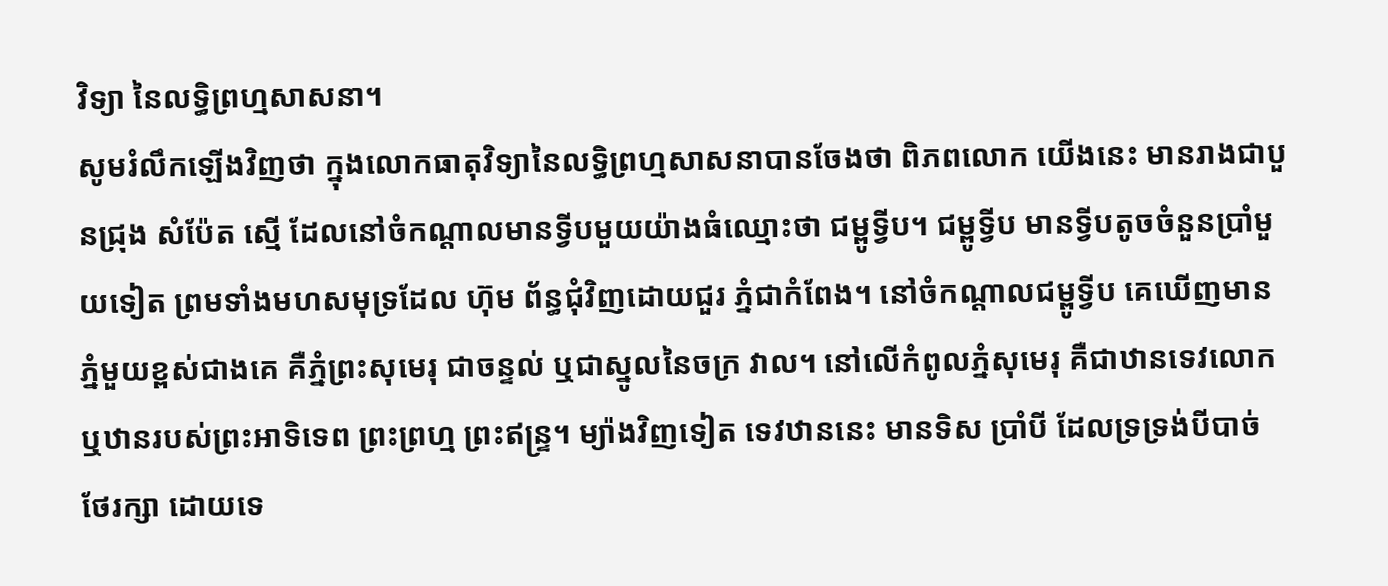វិទ្យា នៃលទ្ធិព្រហ្មសាសនា។
សូមរំលឹកឡើងវិញថា ក្នុងលោកធាតុវិទ្យានៃលទ្ធិព្រហ្មសាសនាបានចែងថា ពិភពលោក យើងនេះ មានរាងជាបួនជ្រុង សំប៉ែត ស្មើ ដែលនៅចំកណ្តាលមានទ្វីបមួយយ៉ាងធំឈ្មោះថា ជម្ពូទ្វីប។ ជម្ពូទ្វីប មានទ្វីបតូចចំនួនប្រាំមួយទៀត ព្រមទាំងមហសមុទ្រដែល ហ៊ុម ព័ន្ធជុំវិញដោយជួរ ភ្នំជាកំពែង។ នៅចំកណ្តាលជម្ពូទ្វីប គេឃើញមានភ្នំមួយខ្ពស់ជាងគេ គឺភ្នំព្រះសុមេរុ ជាចន្ទល់ ឬជាស្នូលនៃចក្រ វាល។ នៅលើកំពូលភ្នំសុមេរុ គឺជាឋានទេវលោក ឬឋានរបស់ព្រះអាទិទេព ព្រះព្រហ្ម ព្រះឥន្ទ្រ។ ម្យ៉ាងវិញទៀត ទេវឋាននេះ មានទិស ប្រាំបី ដែលទ្រទ្រង់បីបាច់ ថែរក្សា ដោយទេ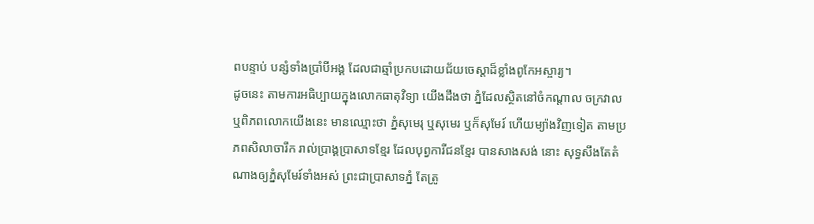ពបន្ទាប់ បន្សំទាំងប្រាំបីអង្គ ដែលជាឆ្មាំប្រកបដោយជ័យចេស្តាដ៏ខ្លាំងពូកែអស្ចារ្យ។
ដូចនេះ តាមការអធិប្បាយក្នុងលោកធាតុវិទ្យា យើងដឹងថា ភ្នំដែលស្ថិតនៅចំកណ្តាល ចក្រវាល ឬពិភពលោកយើងនេះ មានឈ្មោះថា ភ្នំសុមេរុ ឬសុមេរ ឬក៏សុមែរ៍ ហើយម្យ៉ាងវិញទៀត តាមប្រភពសិលាចារឹក រាល់ប្រាង្គប្រាសាទខ្មែរ ដែលបុព្វការីជនខ្មែរ បានសាងសង់ នោះ សុទ្ធសឹងតែតំណាងឲ្យភ្នំសុមែរ៍ទាំងអស់ ព្រះជាប្រាសាទភ្នំ តែត្រូ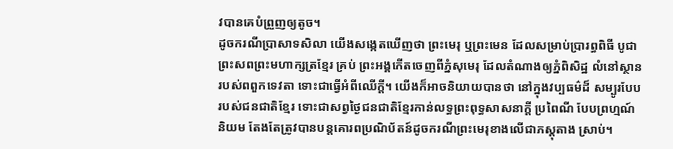វបានគេបំព្រួញឲ្យតូច។
ដូចករណីប្រាសាទសិលា យើងសង្កេតឃើញថា ព្រះមេរុ ឬព្រះមេន ដែលសម្រាប់ប្រារព្ធពិធី បូជា ព្រះសពព្រះមហាក្សត្រខ្មែរ គ្រប់ ព្រះអង្គកើតចេញពីភ្នំសុមេរុ ដែលតំណាងឲ្យភ្នំពិសិដ្ឋ លំនៅស្ថានរបស់ពពួកទេវតា ទោះជាធ្វើអំពីឈើក្តី។ យើងក៏អាចនិយាយបានថា នៅក្នុងវប្បធម៌ដ៏ សម្បូរបែបរបស់ជនជាតិខ្មែរ ទោះជាសព្វថ្ងៃជនជាតិខ្មែរកាន់លទ្ធព្រះពុទ្ធសាសនាក្តី ប្រពៃណី បែបព្រហ្មណ៍ និយម តែងតែត្រូវបានបន្តគោរពប្រណិប័តន៍ដូចករណីព្រះមេរុខាងលើជាភស្តុតាង ស្រាប់។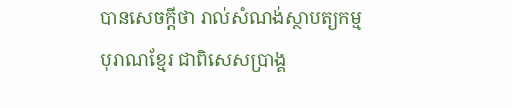បានសេចក្តីថា រាល់សំណង់ស្ថាបត្យកម្មបុរាណខ្មែរ ជាពិសេសប្រាង្គ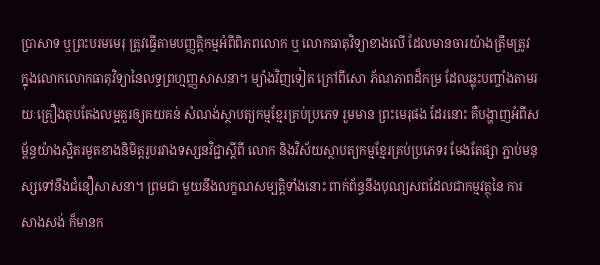ប្រាសាទ ឬព្រះបរមមេរុ ត្រូវធ្វើតាមបញ្ញត្តិកម្មអំពីពិភពលោក ឬ លោកធាតុវិទ្យាខាងលើ ដែលមានចារយ៉ាងត្រឹមត្រូវ ក្នុងលោកលោកធាតុវិទ្យានៃលទ្ធព្រហ្មញ្ញសាសនា។ ម្យ៉ាងវិញទៀត ក្រៅពីសោ ភ័ណភាពដ៏កម្រ ដែលឆ្លុះបញ្ចាំងតាមរយៈគ្រឿងតុបតែងលម្អគួរឲ្យគយគន់ សំណង់ស្ថាបត្យកម្មខ្មែរគ្រប់ប្រភេទ រួមមាន ព្រះមេរុផង ដែរនោះ គឺបង្ហាញអំពីសម្ព័ន្ធយ៉ាងស្អិតរមួតខាងនិមិត្តរូបរវាងទស្សនវិជ្ជាស្តីពី លោក និងវិស័យស្ថាបត្យកម្មខ្មែរគ្រប់ប្រភេទរ មែងតែផ្សា ភ្ជាប់មនុស្សទៅនឹងជំនឿសាសនា។ ព្រមជា មួយនឹងលក្ខណសម្បត្តិទាំងនោះ ពាក់ព័ន្ធនឹងបុណ្យសពដែលជាកម្មវត្ថុនៃ ការសាងសង់ ក៏មានក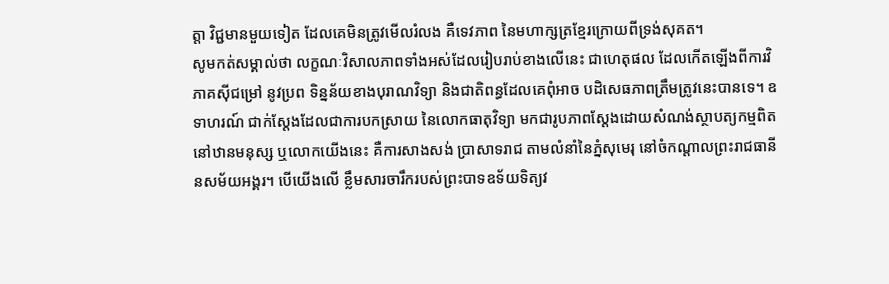ត្តា វិជ្ជមានមួយទៀត ដែលគេមិនត្រូវមើលរំលង គឺទេវភាព នៃមហាក្សត្រខ្មែរក្រោយពីទ្រង់សុគត។
សូមកត់សម្គាល់ថា លក្ខណៈវិសាលភាពទាំងអស់ដែលរៀបរាប់ខាងលើនេះ ជាហេតុផល ដែលកើតឡើងពីការវិភាគស៊ីជម្រៅ នូវប្រព ទិន្នន័យខាងបុរាណវិទ្យា និងជាតិពន្ធដែលគេពុំអាច បដិសេធភាពត្រឹមត្រូវនេះបានទេ។ ឧទាហរណ៍ ជាក់ស្តែងដែលជាការបកស្រាយ នៃលោកធាតុវិទ្យា មកជារូបភាពស្តែងដោយសំណង់ស្ថាបត្យកម្មពិតនៅឋានមនុស្ស ឬលោកយើងនេះ គឺការសាងសង់ ប្រាសាទរាជ តាមលំនាំនៃភ្នំសុមេរុ នៅចំកណ្តាលព្រះរាជធានី នសម័យអង្គរ។ បើយើងលើ ខ្លឹមសារចារឹករបស់ព្រះបាទឧទ័យទិត្យវ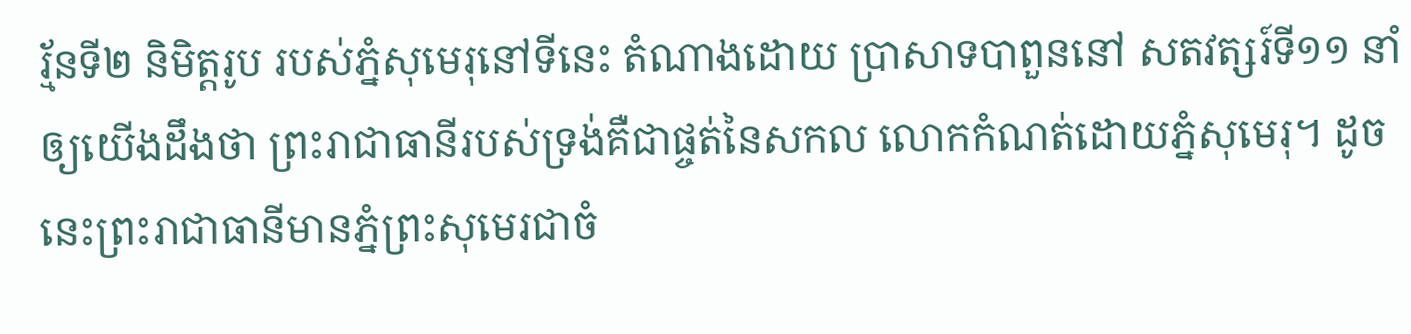រ្ម័នទី២ និមិត្តរូប របស់ភ្នំសុមេរុនៅទីនេះ តំណាងដោយ ប្រាសាទបាពួននៅ សតវត្សរ៍ទី១១ នាំឲ្យយើងដឹងថា ព្រះរាជាធានីរបស់ទ្រង់គឺជាផ្ចត់នៃសកល លោកកំណត់ដោយភ្នំសុមេរុ។ ដូចនេះព្រះរាជាធានីមានភ្នំព្រះសុមេរជាចំ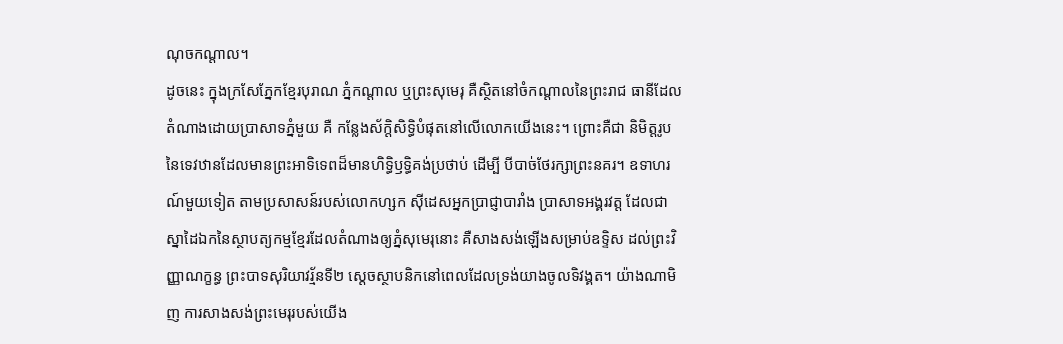ណុចកណ្តាល។
ដូចនេះ ក្នុងក្រសែភ្នែកខ្មែរបុរាណ ភ្នំកណ្តាល ឬព្រះសុមេរុ គឺស្ថិតនៅចំកណ្តាលនៃព្រះរាជ ធានីដែលតំណាងដោយប្រាសាទភ្នំមួយ គឺ កន្លែងស័ក្តិសិទ្ធិបំផុតនៅលើលោកយើងនេះ។ ព្រោះគឺជា និមិត្តរូប នៃទេវឋានដែលមានព្រះអាទិទេពដ៏មានហិទ្ធិឫទ្ធិគង់ប្រថាប់ ដើម្បី បីបាច់ថែរក្សាព្រះនគរ។ ឧទាហរណ៍មួយទៀត តាមប្រសាសន៍របស់លោកហ្សក ស៊ីដេសអ្នកប្រាជ្ញាបារាំង ប្រាសាទអង្គរវត្ត ដែលជា ស្នាដៃឯកនៃស្ថាបត្យកម្មខ្មែរដែលតំណាងឲ្យភ្នំសុមេរុនោះ គឺសាងសង់ឡើងសម្រាប់ឧទ្ទិស ដល់ព្រះវិញ្ញាណក្ខន្ធ ព្រះបាទសុរិយាវរ្ម័នទី២ ស្តេចស្ថាបនិកនៅពេលដែលទ្រង់យាងចូលទិវង្គត។ យ៉ាងណាមិញ ការសាងសង់ព្រះមេរុរបស់យើង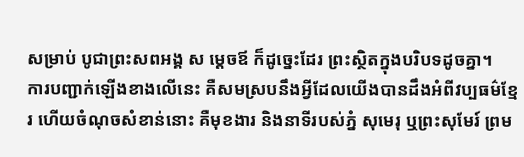សម្រាប់ បូជាព្រះសពអង្គ ស ម្តេចឪ ក៏ដូច្នេះដែរ ព្រះស្ថិតក្នុងបរិបទដូចគ្នា។
ការបញ្ជាក់ឡើងខាងលើនេះ គឺសមស្របនឹងអ្វីដែលយើងបានដឹងអំពីវប្បធម៌ខ្មែរ ហើយចំណុចសំខាន់នោះ គឺមុខងារ និងនាទីរបស់ភ្នំ សុមេរុ ឬព្រះសុមែរ៍ ព្រម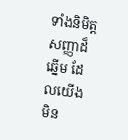ទាំងនិមិត្តសញ្ញាដ៏ឆ្នើម ដែលយើងមិន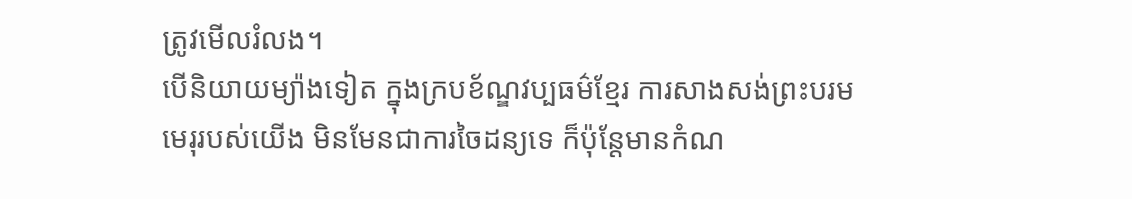ត្រូវមើលរំលង។
បើនិយាយម្យ៉ាងទៀត ក្នុងក្របខ័ណ្ឌវប្បធម៌ខ្មែរ ការសាងសង់ព្រះបរមមេរុរបស់យើង មិនមែនជាការចៃដន្យទេ ក៏ប៉ុន្តែមានកំណ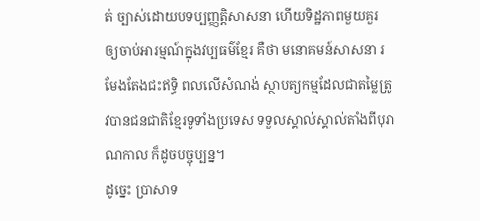ត់ ច្បាស់ដោយបទប្បញ្ញត្តិសាសនា ហើយទិដ្ឋភាពមួយគួរ ឲ្យចាប់អារម្មណ៍ក្នុងវប្បធម៌ខ្មែរ គឺថា មនោគមន៍សាសនា រមែងតែងជះឥទ្ធិ ពលលើសំណង់ ស្ថាបត្យកម្មដែលជាតម្លៃត្រូវបានជនជាតិខ្មែរទូទាំងប្រទេស ទទួលស្គាល់ស្គាល់តាំងពីបុរាណកាល ក៏ដូចបច្ចុប្បន្ន។
ដូច្នេះ ប្រាសាទ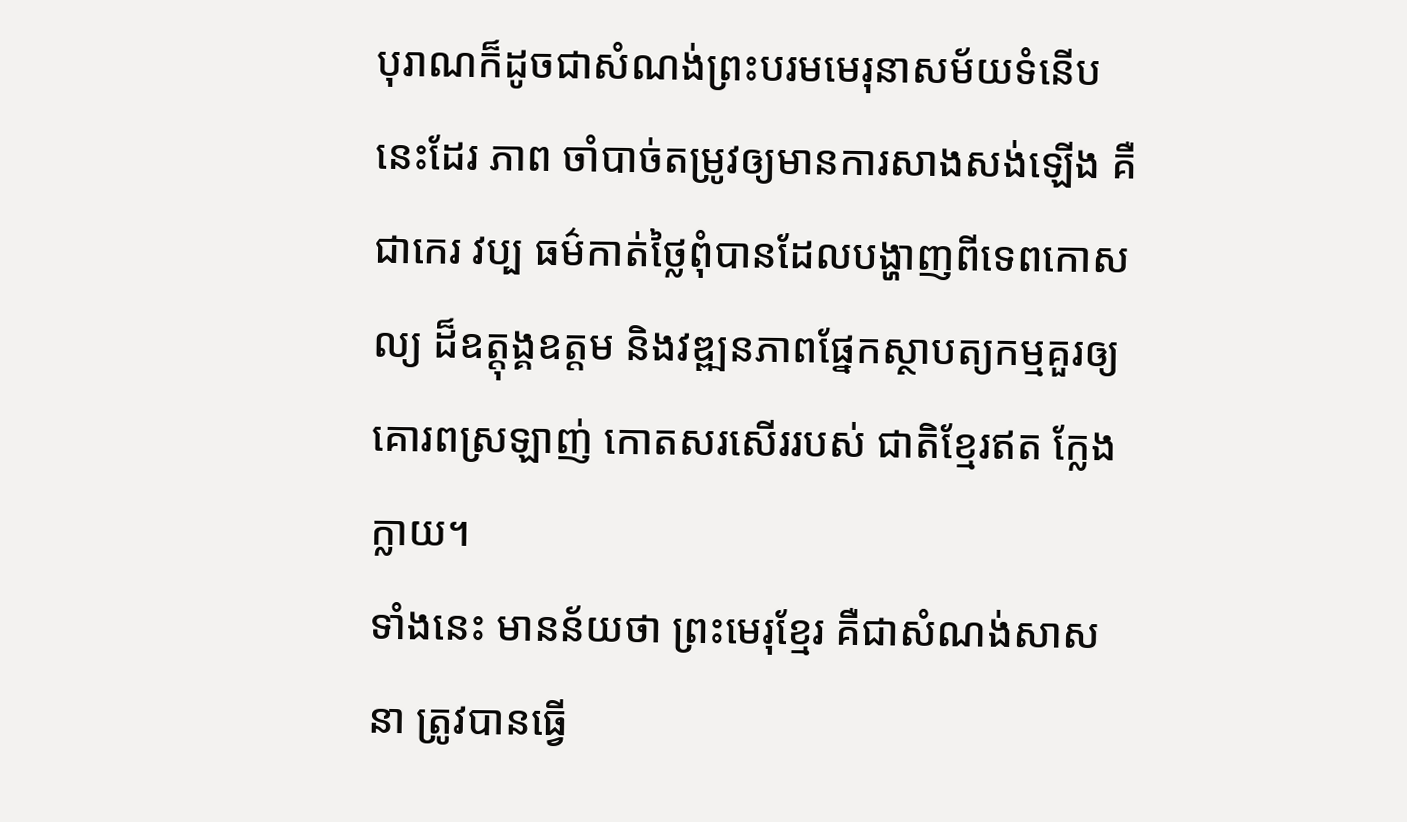បុរាណក៏ដូចជាសំណង់ព្រះបរមមេរុនាសម័យទំនើបនេះដែរ ភាព ចាំបាច់តម្រូវឲ្យមានការសាងសង់ឡើង គឺជាកេរ វប្ប ធម៌កាត់ថ្លៃពុំបានដែលបង្ហាញពីទេពកោសល្យ ដ៏ឧត្តុង្គឧត្តម និងវឌ្ឍនភាពផ្នែកស្ថាបត្យកម្មគួរឲ្យគោរពស្រឡាញ់ កោតសរសើររបស់ ជាតិខ្មែរឥត ក្លែងក្លាយ។
ទាំងនេះ មានន័យថា ព្រះមេរុខ្មែរ គឺជាសំណង់សាសនា ត្រូវបានធ្វើ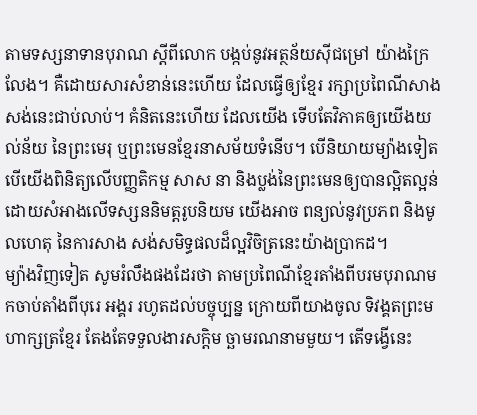តាមទស្សនាទានបុរាណ ស្តីពីលោក បង្កប់នូវអត្ថន័យស៊ីជម្រៅ យ៉ាងក្រៃលែង។ គឺដោយសារសំខាន់នេះហើយ ដែលធ្វើឲ្យខ្មែរ រក្សាប្រពៃណីសាងសង់នេះជាប់លាប់។ គំនិតនេះហើយ ដែលយើង ទើបតែវិភាគឲ្យយើងយល់ន័យ នៃព្រះមេរុ ឬព្រះមេនខ្មែរនាសម័យទំនើប។ បើនិយាយម្យ៉ាងទៀត បើយើងពិនិត្យលើបញ្ញតិកម្ម សាស នា និងប្លង់នៃព្រះមេនឲ្យបានល្អិតល្អន់ដោយសំអាងលើទស្សននិមត្តរូបនិយម យើងអាច ពន្យល់នូវប្រភព និងមូលហេតុ នៃការសាង សង់សមិទ្ធផលដ៏ល្អវិចិត្រនេះយ៉ាងប្រាកដ។
ម្យ៉ាងវិញទៀត សូមរំលឹងផងដែរថា តាមប្រពៃណីខ្មែរតាំងពីបរមបុរាណមកចាប់តាំងពីបុរេ អង្គរ រហូតដល់បច្ចុប្បន្ន ក្រោយពីយាងចូល ទិវង្គតព្រះមហាក្សត្រខ្មែរ តែងតែទទួលងារសក្តិម ច្ឆាមរណនាមមួយ។ តើទង្វើនេះ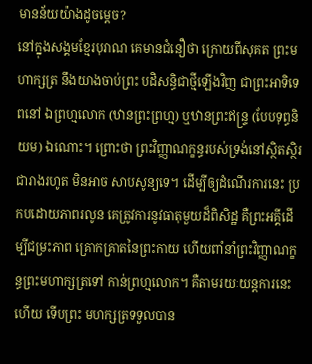មានន័យយ៉ាងដូចម្តេច?
នៅក្នុងសង្គមខ្មែរបុរាណ គេមានជំនឿថា ក្រោយពីសុគត ព្រះមហាក្សត្រ នឹងយាងចាប់ព្រះ បដិសន្ធិជាថ្មីឡើងវិញ ជាព្រះអាទិទេពនៅ ឯព្រហ្មលោក (ឋានព្រះព្រហ្ម) ឬឋានព្រះឥន្ទ្រ (បែបទុព្ធនិយម) ឯណោះ។ ព្រោះថា ព្រះវិញ្ញាណក្ខន្ធរបស់ទ្រង់នៅស្ថិតស្ថិរជារាងរហូត មិនអាច សាបសូន្យទេ។ ដើម្បីឲ្យដំណើរការនេះ ប្រកបដោយភាពរលូន គេត្រូវការនូវធាតុមួយដ៏ពិសិដ្ឋ គឺព្រះអគ្គីដើម្បីជម្រះភាព គ្រោកគ្រាតនៃព្រះកាយ ហើយពាំនាំព្រះវិញ្ញាណក្ខន្ធព្រះមហាក្សត្រទៅ កាន់ព្រហ្មលោក។ គឺតាមរយៈយន្តការនេះ ហើយ ទើបព្រះ មហក្សត្រទទួលបាន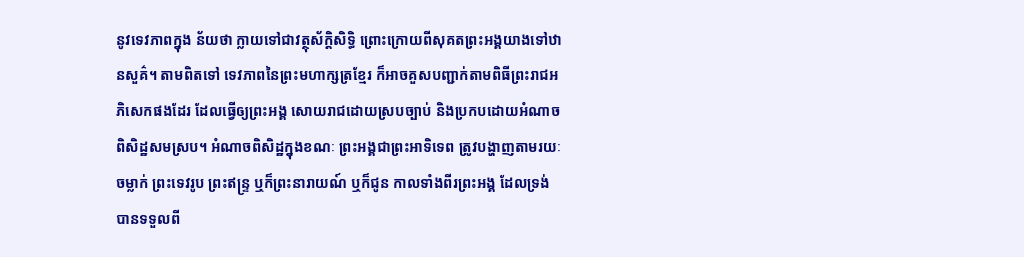នូវទេវភាពក្នុង ន័យថា ក្លាយទៅជាវត្ថុស័ក្តិសិទ្ធិ ព្រោះក្រោយពីសុគតព្រះអង្គយាងទៅឋានសួគ៌។ តាមពិតទៅ ទេវភាពនៃព្រះមហាក្សត្រខ្មែរ ក៏អាចគួសបញ្ជាក់តាមពិធីព្រះរាជអភិសេកផងដែរ ដែលធ្វើឲ្យព្រះអង្គ សោយរាជដោយស្របច្បាប់ និងប្រកបដោយអំណាចពិសិដ្ឋសមស្រប។ អំណាចពិសិដ្ឋក្នុងខណៈ ព្រះអង្គជាព្រះអាទិទេព ត្រូវបង្ហាញតាមរយៈចម្លាក់ ព្រះទេវរូប ព្រះឥន្ទ្រ ឬក៏ព្រះនារាយណ៍ ឬក៏ជូន កាលទាំងពីរព្រះអង្គ ដែលទ្រង់បានទទួលពី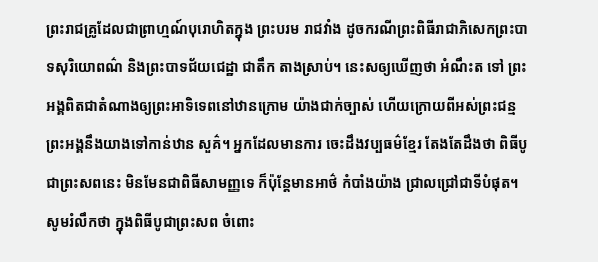ព្រះរាជគ្រូដែលជាព្រាហ្មណ៍បុរោហិតក្នុង ព្រះបរម រាជវាំង ដូចករណីព្រះពិធីរាជាភិសេកព្រះបាទសុរិយោពណ៌ និងព្រះបាទជ័យជេដ្ឋា ជាតឹក តាងស្រាប់។ នេះសឲ្យឃើញថា អំណឹះត ទៅ ព្រះអង្គពិតជាតំណាងឲ្យព្រះអាទិទេពនៅឋានក្រោម យ៉ាងជាក់ច្បាស់ ហើយក្រោយពីអស់ព្រះជន្មព្រះអង្គនឹងយាងទៅកាន់ឋាន សួគ៌។ អ្នកដែលមានការ ចេះដឹងវប្បធម៌ខ្មែរ តែងតែដឹងថា ពិធីបូជាព្រះសពនេះ មិនមែនជាពិធីសាមញ្ញទេ ក៏ប៉ុន្តែមានអាថ៌ កំបាំងយ៉ាង ជ្រាលជ្រៅជាទីបំផុត។
សូមរំលឹកថា ក្នុងពិធីបូជាព្រះសព ចំពោះ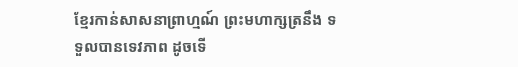ខ្មែរកាន់សាសនាព្រាហ្មណ៍ ព្រះមហាក្សត្រនឹង ទទួលបានទេវភាព ដូចទើ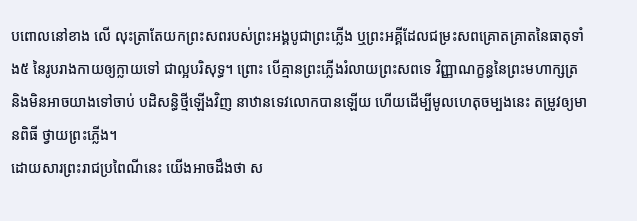បពោលនៅខាង លើ លុះត្រាតែយកព្រះសពរបស់ព្រះអង្គបូជាព្រះភ្លើង ឬព្រះអគ្គីដែលជម្រះសពគ្រោតគ្រាតនៃធាតុទាំង៥ នៃរូបរាងកាយឲ្យក្លាយទៅ ជាល្អបរិសុទ្ធ។ ព្រោះ បើគ្មានព្រះភ្លើងរំលាយព្រះសពទេ វិញ្ញាណក្ខន្ធនៃព្រះមហាក្សត្រ និងមិនអាចយាងទៅចាប់ បដិសន្ធិថ្មីឡើងវិញ នាឋានទេវលោកបានឡើយ ហើយដើម្បីមូលហេតុចម្បងនេះ តម្រូវឲ្យមានពិធី ថ្វាយព្រះភ្លើង។
ដោយសារព្រះរាជប្រពៃណីនេះ យើងអាចដឹងថា ស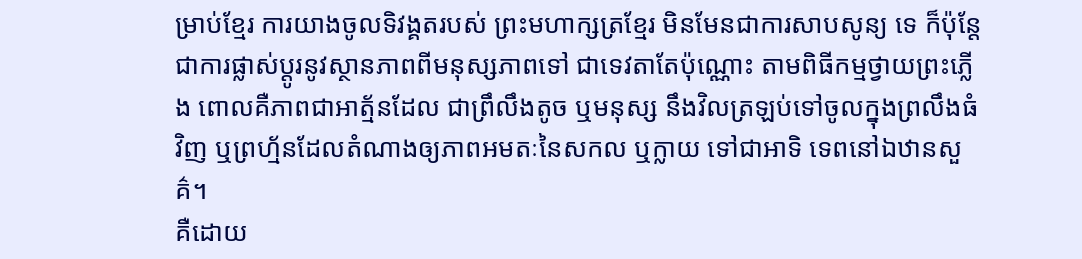ម្រាប់ខ្មែរ ការយាងចូលទិវង្គតរបស់ ព្រះមហាក្សត្រខ្មែរ មិនមែនជាការសាបសូន្យ ទេ ក៏ប៉ុន្តែជាការផ្លាស់ប្តូរនូវស្ថានភាពពីមនុស្សភាពទៅ ជាទេវតាតែប៉ុណ្ណោះ តាមពិធីកម្មថ្វាយព្រះភ្លើង ពោលគឺភាពជាអាត្ម័នដែល ជាព្រឹលឹងតូច ឬមនុស្ស នឹងវិលត្រឡប់ទៅចូលក្នុងព្រលឹងធំវិញ ឬព្រហ្ម័នដែលតំណាងឲ្យភាពអមតៈនៃសកល ឬក្លាយ ទៅជាអាទិ ទេពនៅឯឋានសួគ៌។
គឺដោយ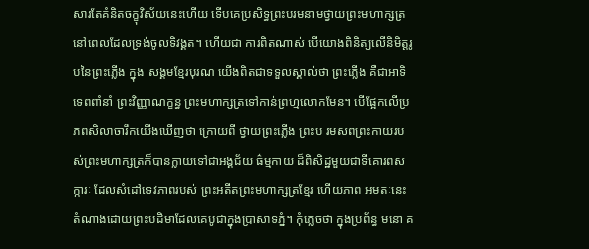សារតែគំនិតចក្ខុវិស័យនេះហើយ ទើបគេប្រសិទ្ធព្រះបរមនាមថ្វាយព្រះមហាក្សត្រ នៅពេលដែលទ្រង់ចូលទិវង្គត។ ហើយជា ការពិតណាស់ បើយោងពិនិត្យលើនិមិត្តរូបនៃព្រះភ្លើង ក្នុង សង្គមខ្មែរបុរណ យើងពិតជាទទួលស្គាល់ថា ព្រះភ្លើង គឺជាអាទិទេពពាំនាំ ព្រះវិញ្ញាណក្ខន្ធ ព្រះមហាក្សត្រទៅកាន់ព្រហ្មលោកមែន។ បើផ្អែកលើប្រភពសិលាចារឹកយើងឃើញថា ក្រោយពី ថ្វាយព្រះភ្លើង ព្រះប រមសពព្រះកាយរបស់ព្រះមហាក្សត្រក៏បានក្លាយទៅជាអង្គជ័យ ធ៌ម្មកាយ ដ៏ពិសិដ្ឋមួយជាទីគោរពសក្ការៈ ដែលសំដៅទេវភាពរបស់ ព្រះអតីតព្រះមហាក្សត្រខ្មែរ ហើយភាព អមតៈនេះ តំណាងដោយព្រះបដិមាដែលគេបូជាក្នុងប្រាសាទភ្នំ។ កុំភ្លេចថា ក្នុងប្រព័ន្ធ មនោ គ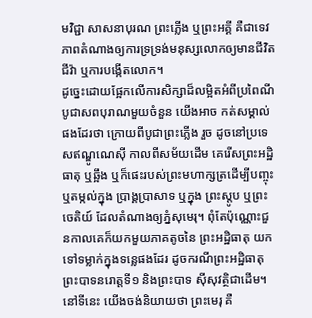មវិជ្ជា សាសនាបុរណ ព្រះភ្លើង ឬព្រះអគ្គី គឺជាទេវភាពតំណាងឲ្យការទ្រទ្រង់មនុស្សលោកឲ្យមានជីវិតជីវ៉ា ឬការបង្កើតលោក។
ដូច្នេះដោយផ្អែកលើការសិក្សាដ៏លម្អិតអំពីប្រពៃណីបូជាសពបុរាណមួយចំនួន យើងអាច កត់សម្គាល់ផងដែរថា ក្រោយពីបូជាព្រះភ្លើង រួច ដូចនៅប្រទេសឥណ្ឌូណេស៊ី កាលពីសម័យដើម គេរើសព្រះអដ្ឋិធាតុ ឬឆ្អឹង ឬក៏ផេះរបស់ព្រះមហាក្សត្រដើម្បីបញ្ចុះ ឬតម្កល់ក្នុង ប្រាង្គប្រាសាទ ឬក្នុង ព្រះស្តូប ឬព្រះចេតិយ៍ ដែលតំណាងឲ្យភ្នំសុមេរុ។ ពុំតែប៉ុណ្ណោះជួនកាលគេក៏យកមួយភាគតូចនៃ ព្រះអដ្ឋិធាតុ យកទៅទម្លាក់ក្នុងទន្លេផងដែរ ដូចករណីព្រះអដ្ឋិធាតុព្រះបាទនរោត្តទី១ និងព្រះបាទ ស៊ីសុវត្ថិជាដើម។
នៅទីនេះ យើងចង់និយាយថា ព្រះមេរុ គឺ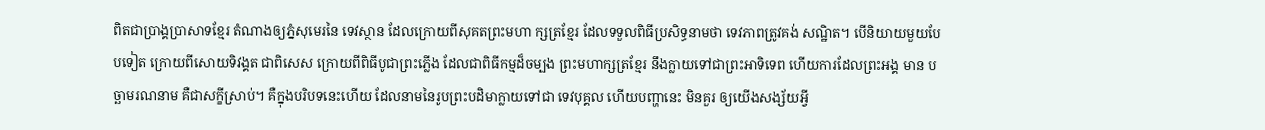ពិតជាប្រាង្គប្រាសាទខ្មែរ តំណាងឲ្យភ្នំសុមេរនៃ ទេវស្ថាន ដែលក្រោយពីសុគតព្រះមហា ក្សត្រខ្មែរ ដែលទទួលពិធីប្រសិទ្ធនាមថា ទេវភាពត្រូវគង់ សណ្ឋិត។ បើនិយាយមួយបែបទៀត ក្រោយពីសោយទិវង្គត ជាពិសេស ក្រោយពីពិធីបូជាព្រះភ្លើង ដែលជាពិធីកម្មដ៏ចម្បង ព្រះមហាក្សត្រខ្មែរ នឹងក្លាយទៅជាព្រះអាទិទេព ហើយការដែលព្រះអង្គ មាន បច្ឆាមរណនាម គឺជាសក្ខីស្រាប់។ គឺក្នុងបរិបទនេះហើយ ដែលនាមនៃរូបព្រះបដិមាក្លាយទៅជា ទេវបុគ្គល ហើយបញ្ហានេះ មិនគួរ ឲ្យយើងសង្ស័យអ្វី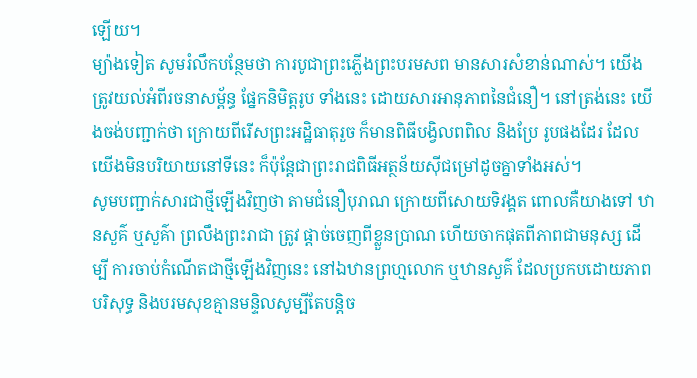ឡើយ។
ម្យ៉ាងទៀត សូមរំលឹកបន្ថែមថា ការបូជាព្រះភ្លើងព្រះបរមសព មានសារសំខាន់ណាស់។ យើងត្រូវយល់អំពីរចនាសម្ព័ន្ធ ផ្នែកនិមិត្តរូប ទាំងនេះ ដោយសារអានុភាពនៃជំនឿ។ នៅត្រង់នេះ យើងចង់បញ្ជាក់ថា ក្រោយពីរើសព្រះអដ្ឋិធាតុរួច ក៏មានពិធីបង្វិលពពិល និងប្រែ រូបផងដែរ ដែលយើងមិនបរិយាយនៅទីនេះ ក៏ប៉ុន្តែជាព្រះរាជពិធីអត្ថន័យស៊ីជម្រៅដូចគ្នាទាំងអស់។
សូមបញ្ជាក់សារជាថ្មីឡើងវិញថា តាមជំនឿបុរាណ ក្រោយពីសោយទិវង្គត ពោលគឺយាងទៅ ឋានសួគ៌ ឬសួគ៌ា ព្រលឹងព្រះរាជា ត្រូវ ផ្តាច់ចេញពីខ្លួនប្រាណ ហើយចាកផុតពីភាពជាមនុស្ស ដើម្បី ការចាប់កំណើតជាថ្មីឡើងវិញនេះ នៅឯឋានព្រហ្មលោក ឬឋានសួគ៌ ដែលប្រកបដោយភាពបរិសុទ្ធ និងបរមសុខគ្មានមន្ទិលសូម្បីតែបន្តិច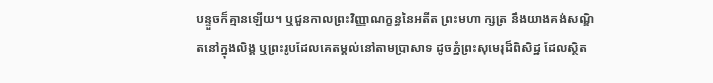បន្ទួចក៏គ្មានឡើយ។ ឬជួនកាលព្រះវិញ្ញាណក្ខន្ធនៃអតីត ព្រះមហា ក្សត្រ នឹងយាងគង់សណ្ឌិតនៅក្នុងលិង្គ ឬព្រះរូបដែលគេតម្គល់នៅតាមប្រាសាទ ដូចភ្នំព្រះសុមេរុដ៏ពិសិដ្ឋ ដែលស្ថិត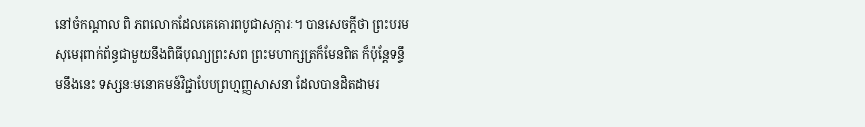នៅចំកណ្តាល ពិ ភពលោកដែលគេគោរពបូជាសក្ការៈ។ បានសេចក្តីថា ព្រះបរមសុមេរុពាក់ព័ន្ធជាមួយនឹងពិធីបុណ្យព្រះសព ព្រះមហាក្សត្រក៏មែនពិត ក៏ប៉ុន្តែទន្ទឹមនឹងនេះ ទស្សនៈមនោគមន៍វិជ្ជាបែបព្រហ្មញ្ញសាសនា ដែលបានដិតដាមរ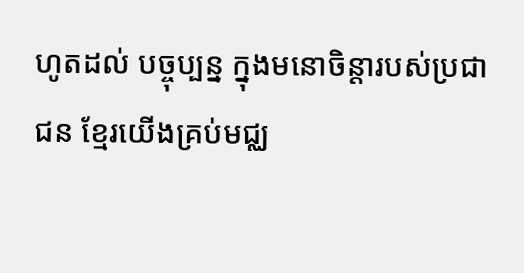ហូតដល់ បច្ចុប្បន្ន ក្នុងមនោចិន្តារបស់ប្រជាជន ខ្មែរយើងគ្រប់មជ្ឈ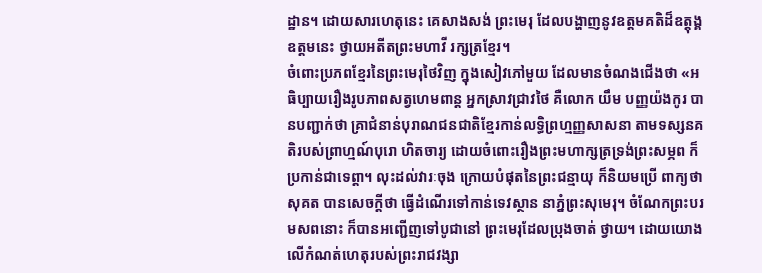ដ្ឋាន។ ដោយសារហេតុនេះ គេសាងសង់ ព្រះមេរុ ដែលបង្ហាញនូវឧត្តមគតិដ៏ឧត្តុង្គឧត្តមនេះ ថ្វាយអតីតព្រះមហាវី រក្សត្រខ្មែរ។
ចំពោះប្រភពខ្មែរនៃព្រះមេរុថៃវិញ ក្នុងសៀវភៅមួយ ដែលមានចំណងជើងថា «អធិប្បាយរឿងរូបភាពសត្វហេមពាន្ត អ្នកស្រាវជ្រាវថៃ គឺលោក យឹម បញ្ញយ៉ងកូរ បានបញ្ជាក់ថា គ្រាជំនាន់បុរាណជនជាតិខ្មែរកាន់លទ្ធិព្រហ្មញ្ញសាសនា តាមទស្សនគតិរបស់ព្រាហ្មណ៍បុរោ ហិតចារ្យ ដោយចំពោះរឿងព្រះមហាក្សត្រទ្រង់ព្រះសម្ភព ក៏ប្រកាន់ជាទេព្តា។ លុះដល់វារៈចុង ក្រោយបំផុតនៃព្រះជន្មាយុ ក៏និយមប្រើ ពាក្យថា សុគត បានសេចក្តីថា ធ្វើដំណើរទៅកាន់ទេវស្ថាន នាភ្នំព្រះសុមេរុ។ ចំណែកព្រះបរមសពនោះ ក៏បានអញ្ជើញទៅបូជានៅ ព្រះមេរុដែលប្រុងចាត់ ថ្វាយ។ ដោយយោងលើកំណត់ហេតុរបស់ព្រះរាជវង្សា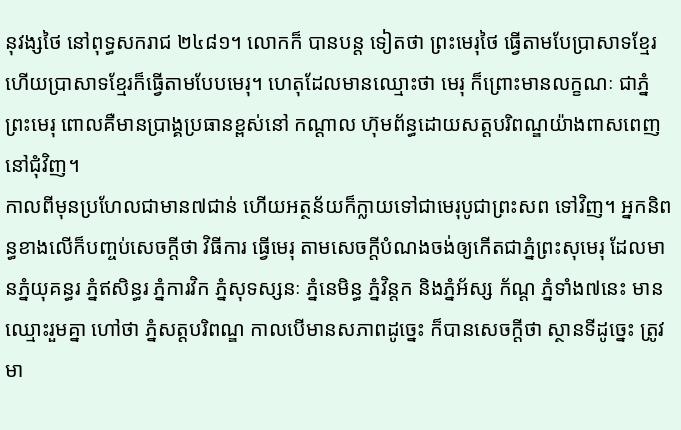នុវង្សថៃ នៅពុទ្ធសករាជ ២៤៨១។ លោកក៏ បានបន្ត ទៀតថា ព្រះមេរុថៃ ធ្វើតាមបែប្រាសាទខ្មែរ ហើយប្រាសាទខ្មែរក៏ធ្វើតាមបែបមេរុ។ ហេតុដែលមានឈ្មោះថា មេរុ ក៏ព្រោះមានលក្ខណៈ ជាភ្នំព្រះមេរុ ពោលគឺមានប្រាង្គប្រធានខ្ពស់នៅ កណ្តាល ហ៊ុមព័ន្ធដោយសត្តបរិពណ្ឌយ៉ាងពាសពេញនៅជុំវិញ។
កាលពីមុនប្រហែលជាមាន៧ជាន់ ហើយអត្ថន័យក៏ក្លាយទៅជាមេរុបូជាព្រះសព ទៅវិញ។ អ្នកនិពន្ធខាងលើក៏បញ្ចប់សេចក្តីថា វិធីការ ធ្វើមេរុ តាមសេចក្តីបំណងចង់ឲ្យកើតជាភ្នំព្រះសុមេរុ ដែលមានភ្នំយុគន្ធរ ភ្នំឥសិន្ធរ ភ្នំការវិក ភ្នំសុទស្សនៈ ភ្នំនេមិន្ធ ភ្នំវិន្តក និងភ្នំអ័ស្ស ក័ណ្ត ភ្នំទាំង៧នេះ មានឈ្មោះរួមគ្នា ហៅថា ភ្នំសត្តបរិពណ្ឌ កាលបើមានសភាពដូច្នេះ ក៏បានសេចក្តីថា ស្ថានទីដូច្នេះ ត្រូវមា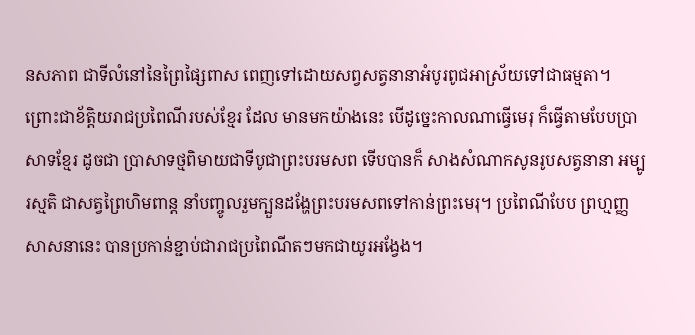នសភាព ជាទីលំនៅនៃព្រៃផ្សៃពាស ពេញទៅដោយសព្វសត្វនានាអំបូរពូជអាស្រ័យទៅជាធម្មតា។ ព្រោះជាខ័ត្តិយរាជប្រពៃណីរបស់ខ្មែរ ដែល មានមកយ៉ាងនេះ បើដូច្នេះកាលណាធ្វើមេរុ ក៏ធ្វើតាមបែបប្រាសាទខ្មែរ ដូចជា ប្រាសាទថ្មពិមាយជាទីបូជាព្រះបរមសព ទើបបានក៏ សាងសំណាកសូនរូបសត្វនានា អម្បូរស្មតិ ជាសត្វព្រៃហិមពាន្ត នាំបញ្ចូលរួមក្បួនដង្ហែព្រះបរមសពទៅកាន់ព្រះមេរុ។ ប្រពៃណីបែប ព្រហ្មញ្ញ សាសនានេះ បានប្រកាន់ខ្ជាប់ជារាជប្រពៃណីតៗមកជាយូរអង្វែង។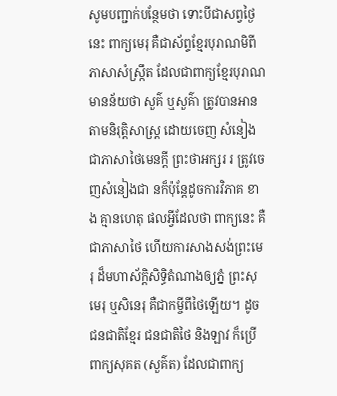សូមបញ្ជាក់បន្ថែមថា ទោះបីជាសព្វថ្ងៃនេះ ពាក្យមេរុ គឺជាស័ព្ទខ្មែរបុរាណមិពីភាសាសំស្រ្កឹត ដែលជាពាក្យខ្មែរបុរាណមានន័យថា សួគ៌ ឬសួគ៌ា ត្រូវបានអានតាមនិរុត្តិសាស្រ្ត ដោយចេញ សំនៀងជាភាសាថៃមេនក្តី ព្រះថាអក្សរ រ ត្រូវចេញសំនៀងជា នក៏ប៉ុន្តែដូចការវិភាគ ខាង គ្មានហេតុ ផលអ្វីដែលថា ពាក្យនេះ គឺជាភាសាថៃ ហើយការសាងសង់ព្រះមេរុ ដ៏មហាស័ក្តិសិទ្ធិតំណាងឲ្យភ្នំ ព្រះសុមេរុ ឬសិនេរុ គឺជាកម្ចីពីថៃឡើយ។ ដូចជនជាតិខ្មែរ ជនជាតិថៃ និងឡាវ ក៏ប្រើពាក្យសុគត (សួគ៌ត) ដែលជាពាក្យ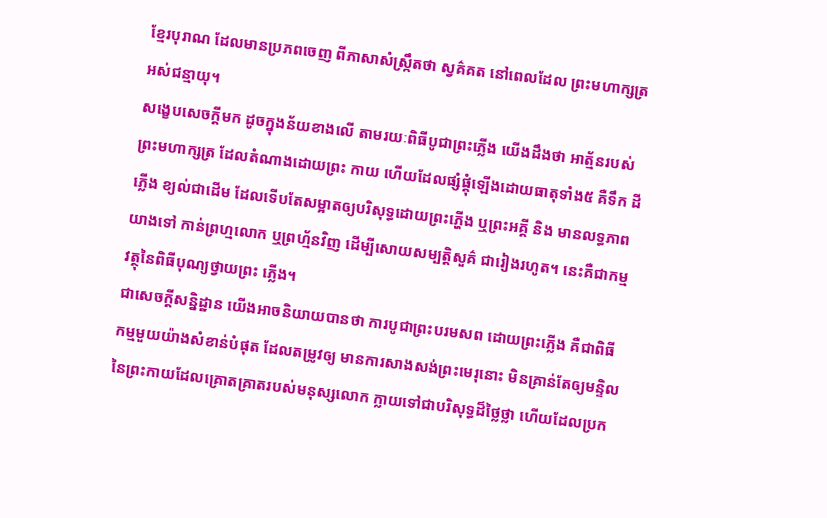ខ្មែរបុរាណ ដែលមានប្រភពចេញ ពីភាសាសំស្រ្កឹតថា ស្វគ៌គត នៅពេលដែល ព្រះមហាក្សត្រអស់ជន្មាយុ។
សង្ខេបសេចក្តីមក ដូចក្នុងន័យខាងលើ តាមរយៈពិធីបូជាព្រះភ្លើង យើងដឹងថា អាត្ម័នរបស់ ព្រះមហាក្សត្រ ដែលតំណាងដោយព្រះ កាយ ហើយដែលផ្សំផ្គុំឡើងដោយធាតុទាំង៥ គឺទឹក ដី ភ្លើង ខ្យល់ជាដើម ដែលទើបតែសម្អាតឲ្យបរិសុទ្ធដោយព្រះភ្ហើង ឬព្រះអគ្គី និង មានលទ្ធភាពយាងទៅ កាន់ព្រហ្មលោក ឬព្រហ្ម័នវិញ ដើម្បីសោយសម្បត្តិសួគ៌ ជារៀងរហូត។ នេះគឺជាកម្មវត្ថុនៃពិធីបុណ្យថ្វាយព្រះ ភ្លើង។
ជាសេចក្តីសន្និដ្ឋាន យើងអាចនិយាយបានថា ការបូជាព្រះបរមសព ដោយព្រះភ្លើង គឺជាពិធី កម្មមួយយ៉ាងសំខាន់បំផុត ដែលតម្រូវឲ្យ មានការសាងសង់ព្រះមេរុនោះ មិនគ្រាន់តែឲ្យមន្ទិល នៃព្រះកាយដែលគ្រោតគ្រាតរបស់មនុស្សលោក ក្លាយទៅជាបរិសុទ្ធដ៏ថ្លៃថ្លា ហើយដែលប្រក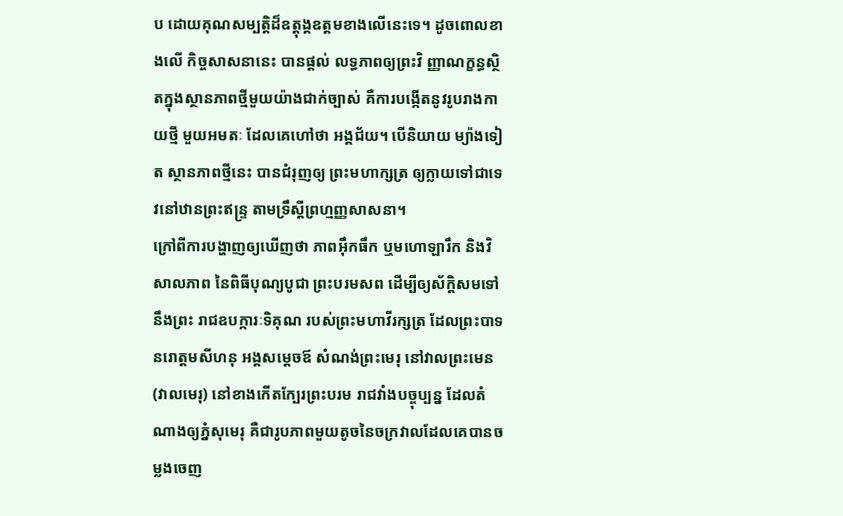ប ដោយគុណសម្បត្តិដ៏ឧត្តុង្គឧត្តមខាងលើនេះទេ។ ដូចពោលខាងលើ កិច្ចសាសនានេះ បានផ្តល់ លទ្ធភាពឲ្យព្រះវិ ញ្ញាណក្ខន្ធស្ថិតក្នុងស្ថានភាពថ្មីមួយយ៉ាងជាក់ច្បាស់ គឺការបង្កើតនូវរូបរាងកាយថ្មី មួយអមតៈ ដែលគេហៅថា អង្គជ័យ។ បើនិយាយ ម្យ៉ាងទៀត ស្ថានភាពថ្មីនេះ បានជំរុញឲ្យ ព្រះមហាក្សត្រ ឲ្យក្លាយទៅជាទេវនៅឋានព្រះឥន្ទ្រ តាមទ្រឹស្តីព្រហ្មញ្ញសាសនា។
ក្រៅពីការបង្ហាញឲ្យឃើញថា ភាពអ៊ឹកធឹក ឬមហោឡារឹក និងវិសាលភាព នៃពិធីបុណ្យបូជា ព្រះបរមសព ដើម្បីឲ្យស័ក្តិសមទៅនឹងព្រះ រាជឧបក្ការៈទិគុណ របស់ព្រះមហាវីរក្សត្រ ដែលព្រះបាទ នរោត្តមសីហនុ អង្គសម្តេចឪ សំណង់ព្រះមេរុ នៅវាលព្រះមេន (វាលមេរុ) នៅខាងកើតក្បែរព្រះបរម រាជវាំងបច្ចុប្បន្ន ដែលតំណាងឲ្យភ្នំសុមេរុ គឺជារូបភាពមួយតូចនៃចក្រវាលដែលគេបានចម្លងចេញ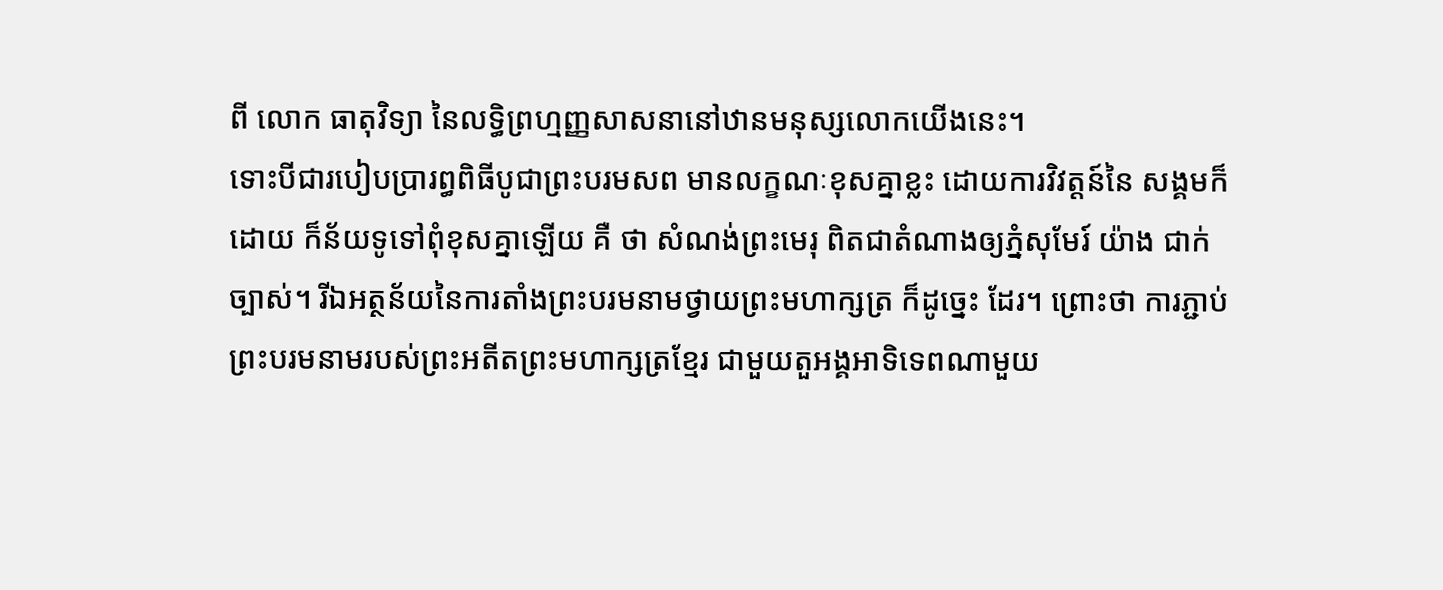ពី លោក ធាតុវិទ្យា នៃលទ្ធិព្រហ្មញ្ញសាសនានៅឋានមនុស្សលោកយើងនេះ។
ទោះបីជារបៀបប្រារព្ធពិធីបូជាព្រះបរមសព មានលក្ខណៈខុសគ្នាខ្លះ ដោយការវិវត្តន៍នៃ សង្គមក៏ដោយ ក៏ន័យទូទៅពុំខុសគ្នាឡើយ គឺ ថា សំណង់ព្រះមេរុ ពិតជាតំណាងឲ្យភ្នំសុមែរ៍ យ៉ាង ជាក់ច្បាស់។ រីឯអត្ថន័យនៃការតាំងព្រះបរមនាមថ្វាយព្រះមហាក្សត្រ ក៏ដូច្នេះ ដែរ។ ព្រោះថា ការភ្ជាប់ព្រះបរមនាមរបស់ព្រះអតីតព្រះមហាក្សត្រខ្មែរ ជាមួយតួអង្គអាទិទេពណាមួយ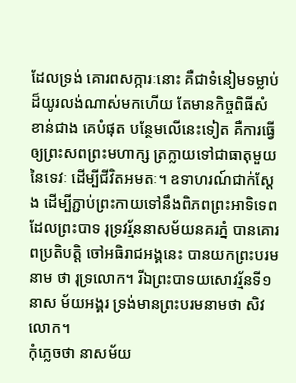ដែលទ្រង់ គោរពសក្ការៈនោះ គឺជាទំនៀមទម្លាប់ដ៏យូរលង់ណាស់មកហើយ តែមានកិច្ចពិធីសំខាន់ជាង គេបំផុត បន្ថែមលើនេះទៀត គឺការធ្វើឲ្យព្រះសពព្រះមហាក្ស ត្រក្លាយទៅជាធាតុមួយនៃទេវៈ ដើម្បីជីវិតអមតៈ។ ឧទាហរណ៍ជាក់ស្តែង ដើម្បីភ្ជាប់ព្រះកាយទៅនឹងពិភពព្រះអាទិទេព ដែលព្រះបាទ រុទ្រវរ្ម័ននាសម័យនគរភ្នំ បានគោរពប្រតិបត្តិ ចៅអធិរាជអង្គនេះ បានយកព្រះបរមនាម ថា រុទ្រលោក។ រីឯព្រះបាទយសោវរ្ម័នទី១ នាស ម័យអង្គរ ទ្រង់មានព្រះបរមនាមថា សិវលោក។
កុំភ្លេចថា នាសម័យ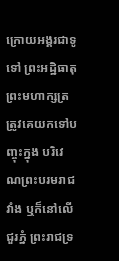ក្រោយអង្គរជាទូទៅ ព្រះអដ្ឋិធាតុព្រះមហាក្សត្រត្រូវគេយកទៅបញ្ចុះក្នុង បរិវេណព្រះបរមរាជវាំង ឬក៏នៅលើជួរភ្នំ ព្រះរាជទ្រ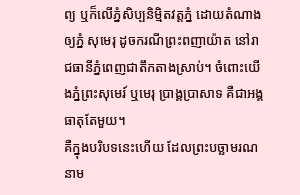ព្យ ឬក៏លើភ្នំសិប្បនិម្មិតវត្តភ្នំ ដោយតំណាងឲ្យភ្នំ សុមេរុ ដូចករណីព្រះពញាយ៉ាត នៅរាជធានីភ្នំពេញជាតឹកតាងស្រាប់។ ចំពោះយើងភ្នំព្រះសុមេរ៍ ឬមេរុ ប្រាង្គប្រាសាទ គឺជាអង្គធាតុតែមួយ។
គឺក្នុងបរិបទនេះហើយ ដែលព្រះបច្ឆាមរណនាម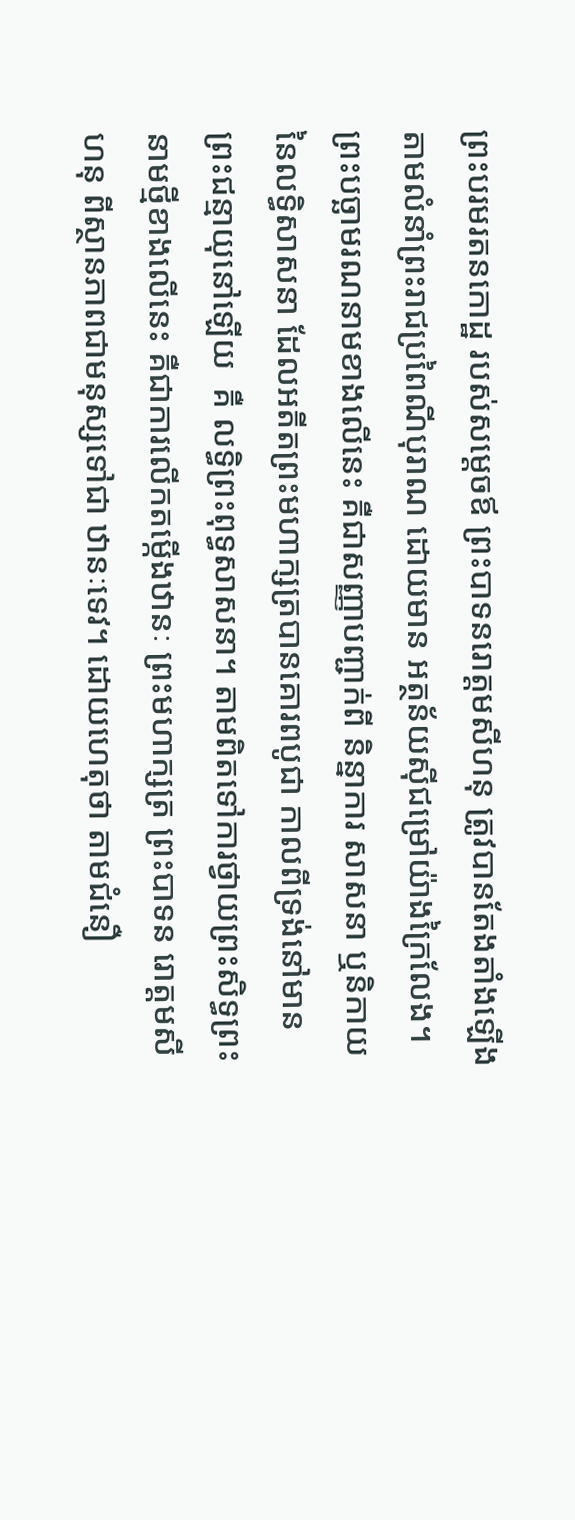ព្រះបរមរតនកោដ្ឋ របស់សម្តេចឪ ព្រះបាទនរោត្តមសីហនុ ត្រូវបានតែងតាំងឡើង តាមលំនាំព្រះរាជប្រពៃណីបុរាណ ដោយមាន អត្ថន័យស៊ីជម្រៅយ៉ាងក្រៃលែង។ ព្រះបច្ឆាមរណនាមខាងលើនេះ គឺជាសញ្ញាបញ្ជាក់ពី និន្នាការ សាសនា ឬនិកាយនៃលទ្ធិសាសនា ដែលអតីតព្រះមហាក្សត្របានគោរពបូជា កាលពីទ្រង់នៅមាន ព្រះជន្មាយុនៅឡើយ  គឺ លទ្ធិព្រះពុទ្ធសាសនា។ តាមពិតទៅការថ្វាយព្រះសិទ្ធព្រះនាមថ្មីខាងលើនេះ គឺជាការលើកតម្កើងឋានៈ ព្រះមហាក្សត្រ ព្រះបាទន រោត្តមសីហនុ ពីស្ថានភាពជាមនុស្សទៅជា ឋានៈទេវ។ ដោយហេតុថា តាមជំនឿ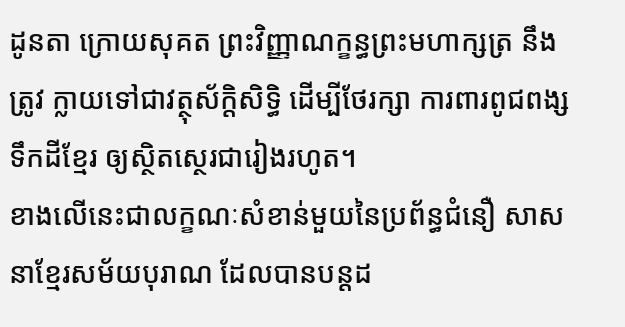ដូនតា ក្រោយសុគត ព្រះវិញ្ញាណក្ខន្ធព្រះមហាក្សត្រ នឹងត្រូវ ក្លាយទៅជាវត្ថុស័ក្តិសិទ្ធិ ដើម្បីថែរក្សា ការពារពូជពង្សទឹកដីខ្មែរ ឲ្យស្ថិតស្ថេរជារៀងរហូត។
ខាងលើនេះជាលក្ខណៈសំខាន់មួយនៃប្រព័ន្ធជំនឿ សាសនាខ្មែរសម័យបុរាណ ដែលបានបន្តដ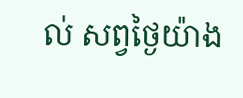ល់ សព្វថ្ងៃយ៉ាង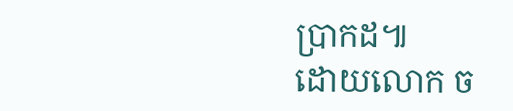ប្រាកដ៕
ដោយលោក ច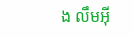ង លឹមអ៊ី